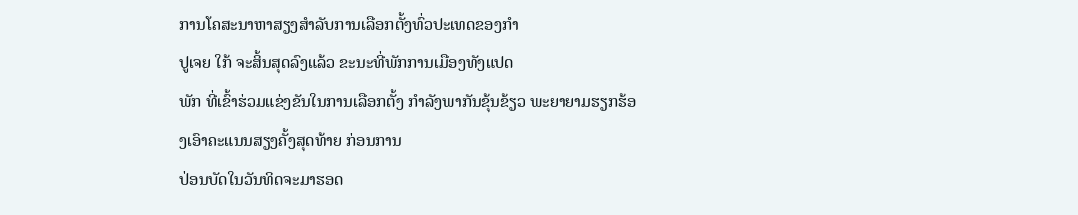ການໂຄສະນາຫາສຽງສໍາລັບການເລືອກຕັ້ງທົ່ວປະເທດຂອງກໍາ
ປູເຈຍ ໃກ້ ຈະສິ້ນສຸດລົງແລ້ວ ຂະນະທີ່ພັກການເມືອງທັງແປດ
ພັກ ທີ່ເຂົ້າຮ່ວມແຂ່ງຂັນໃນການເລືອກຕັ້ງ ກໍາລັງພາກັນຂຸ້ນຂ້ຽວ ພະຍາຍາມຮຽກຮ້ອງເອົາຄະແນນສຽງຄັ້ງສຸດທ້າຍ ກ່ອນການ
ປ່ອນບັດໃນວັນທິດຈະມາຮອດ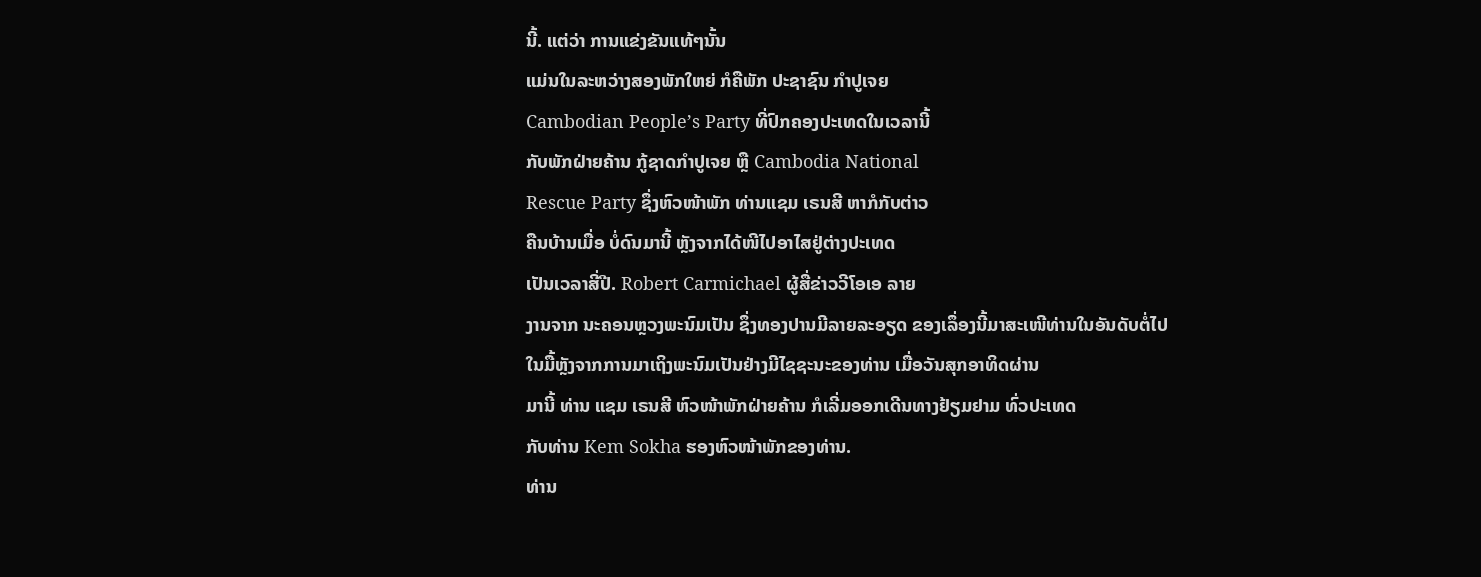ນີ້. ແຕ່ວ່າ ການແຂ່ງຂັນແທ້ໆນັ້ນ
ແມ່ນໃນລະຫວ່າງສອງພັກໃຫຍ່ ກໍຄືພັກ ປະຊາຊົນ ກໍາປູເຈຍ
Cambodian People’s Party ທີ່ປົກຄອງປະເທດໃນເວລານີ້
ກັບພັກຝ່າຍຄ້ານ ກູ້ຊາດກໍາປູເຈຍ ຫຼື Cambodia National
Rescue Party ຊຶ່ງຫົວໜ້າພັກ ທ່ານແຊມ ເຣນສີ ຫາກໍກັບຕ່າວ
ຄືນບ້ານເມື່ອ ບໍ່ດົນມານີ້ ຫຼັງຈາກໄດ້ໜີໄປອາໄສຢູ່ຕ່າງປະເທດ
ເປັນເວລາສີ່ປີ. Robert Carmichael ຜູ້ສື່ຂ່າວວີໂອເອ ລາຍ
ງານຈາກ ນະຄອນຫຼວງພະນົມເປັນ ຊຶ່ງທອງປານມີລາຍລະອຽດ ຂອງເລຶ່ອງນີ້ມາສະເໜີທ່ານໃນອັນດັບຕໍ່ໄປ
ໃນມື້ຫຼັງຈາກການມາເຖິງພະນົມເປັນຢ່າງມີໄຊຊະນະຂອງທ່ານ ເມື່ອວັນສຸກອາທິດຜ່ານ
ມານີ້ ທ່ານ ແຊມ ເຣນສີ ຫົວໜ້າພັກຝ່າຍຄ້ານ ກໍເລີ່ມອອກເດີນທາງຢ້ຽມຢາມ ທົ່ວປະເທດ
ກັບທ່ານ Kem Sokha ຮອງຫົວໜ້າພັກຂອງທ່ານ.
ທ່ານ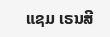ແຊມ ເຣນສີ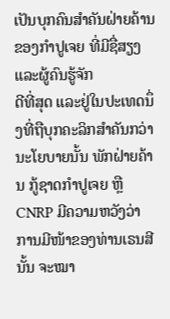ເປັນບຸກຄົນສໍາຄັນຝ່າຍຄ້ານຂອງກໍາປູເຈຍ ທີ່ມີຊື່ສຽງແລະຜູ້ຄົນຮູ້ຈັກ
ດີທີ່ສຸດ ແລະຢູ່ໃນປະເທດນຶ່ງທີ່ຖືບຸກຄະລິກສໍາຄັນກວ່ານະໂຍບາຍນັ້ນ ພັກຝ່າຍຄ້ານ ກູ້ຊາດກໍາປູເຈຍ ຫຼື CNRP ມີຄວາມຫວັງວ່າ ການມີໜ້າຂອງທ່ານເຣນສີນັ້ນ ຈະໝາ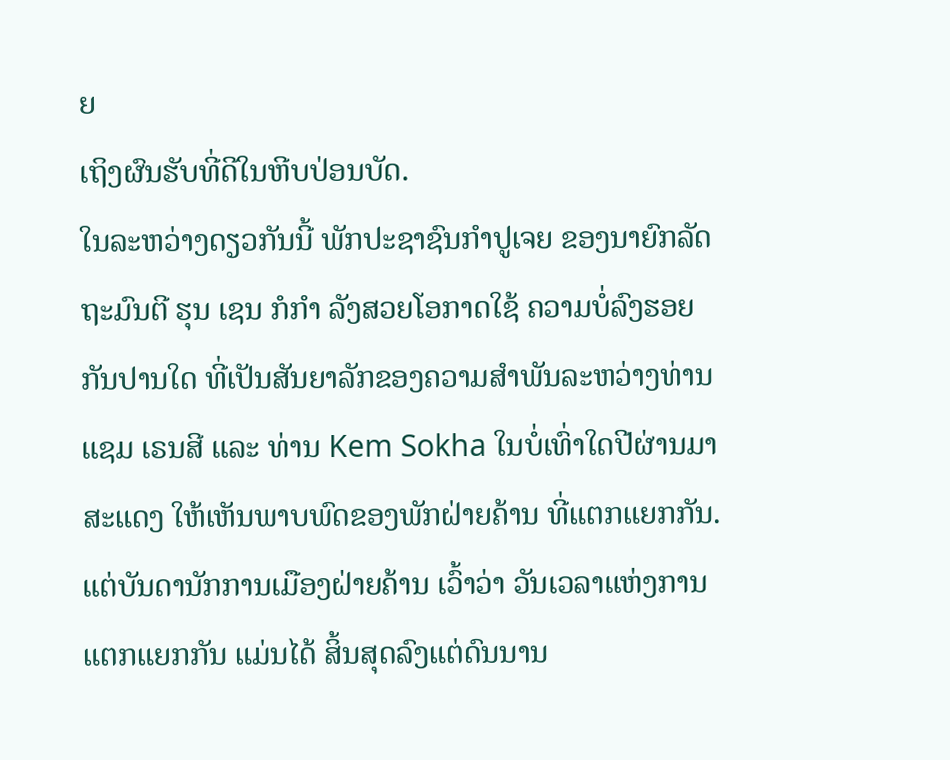ຍ
ເຖິງຜົນຮັບທີ່ດີໃນຫີບປ່ອນບັດ.
ໃນລະຫວ່າງດຽວກັນນີ້ ພັກປະຊາຊົນກໍາປູເຈຍ ຂອງນາຍົກລັດ
ຖະມົນຕີ ຮຸນ ເຊນ ກໍກໍາ ລັງສວຍໂອກາດໃຊ້ ຄວາມບໍ່ລົງຮອຍ
ກັນປານໃດ ທີ່ເປັນສັນຍາລັກຂອງຄວາມສໍາພັນລະຫວ່າງທ່ານ
ແຊມ ເຣນສີ ແລະ ທ່ານ Kem Sokha ໃນບໍ່ເທົ່າໃດປີຜ່ານມາ
ສະແດງ ໃຫ້ເຫັນພາບພົດຂອງພັກຝ່າຍຄ້ານ ທີ່ແຕກແຍກກັນ.
ແຕ່ບັນດານັກການເມືອງຝ່າຍຄ້ານ ເວົ້າວ່າ ວັນເວລາແຫ່ງການ
ແຕກແຍກກັນ ແມ່ນໄດ້ ສິ້ນສຸດລົງແຕ່ດົນນານ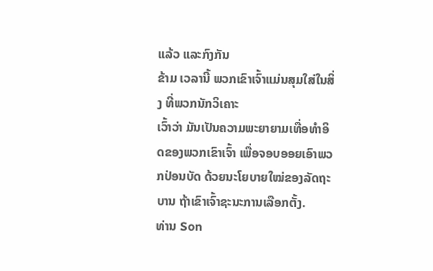ແລ້ວ ແລະກົງກັນ
ຂ້າມ ເວລານີ້ ພວກເຂົາເຈົ້າແມ່ນສຸມໃສ່ໃນສິ່ງ ທີ່ພວກນັກວິເຄາະ
ເວົ້າວ່າ ມັນເປັນຄວາມພະຍາຍາມເທື່ອທໍາອິດຂອງພວກເຂົາເຈົ້າ ເພື່ອຈອບອອຍເອົາພວກປ່ອນບັດ ດ້ວຍນະໂຍບາຍໃໝ່ຂອງລັດຖະບານ ຖ້າເຂົາເຈົ້າຊະນະການເລືອກຕັ້ງ.
ທ່ານ Son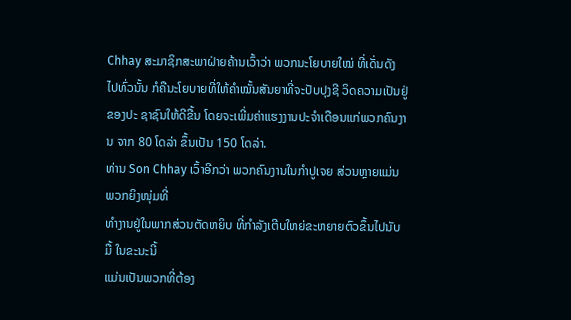Chhay ສະມາຊິກສະພາຝ່າຍຄ້ານເວົ້າວ່າ ພວກນະໂຍບາຍໃໝ່ ທີ່ເດັ່ນດັງ ໄປທົ່ວນັ້ນ ກໍຄືນະໂຍບາຍທີ່ໃຫ້ຄໍາໝັ້ນສັນຍາທີ່ຈະປັບປຸງຊີ ວິດຄວາມເປັນຢູ່ຂອງປະ ຊາຊົນໃຫ້ດີຂື້ນ ໂດຍຈະເພີ່ມຄ່າແຮງງານປະຈໍາເດືອນແກ່ພວກຄົນງານ ຈາກ 80 ໂດລ່າ ຂຶ້ນເປັນ 150 ໂດລ່າ.
ທ່ານ Son Chhay ເວົ້າອີກວ່າ ພວກຄົນງານໃນກໍາປູເຈຍ ສ່ວນຫຼາຍແມ່ນພວກຍິງໜຸ່ມທີ່
ທໍາງານຢູ່ໃນພາກສ່ວນຕັດຫຍິບ ທີ່ກໍາລັງເຕີບໃຫຍ່ຂະຫຍາຍຕົວຂຶ້ນໄປນັບມື້ ໃນຂະນະນີ້
ແມ່ນເປັນພວກທີ່ຕ້ອງ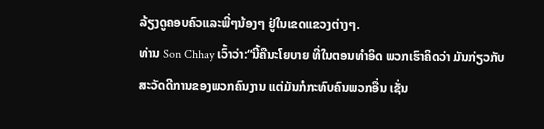ລ້ຽງດູຄອບຄົວແລະພີ່ໆນ້ອງໆ ຢູ່ໃນເຂດແຂວງຕ່າງໆ.
ທ່ານ Son Chhay ເວົ້າວ່າ:“ນີ້ຄືນະໂຍບາຍ ທີ່ໃນຕອນທໍາອິດ ພວກເຮົາຄິດວ່າ ມັນກ່ຽວກັບສະວັດດີການຂອງພວກຄົນງານ ແຕ່ມັນກໍກະທົບຄົນພວກອື່ນ ເຊັ່ນ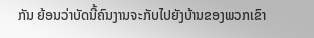ກັນ ຍ້ອນວ່າບັດນີ້ຄົນງານຈະກັບໄປຍັງບ້ານຂອງພວກເຂົາ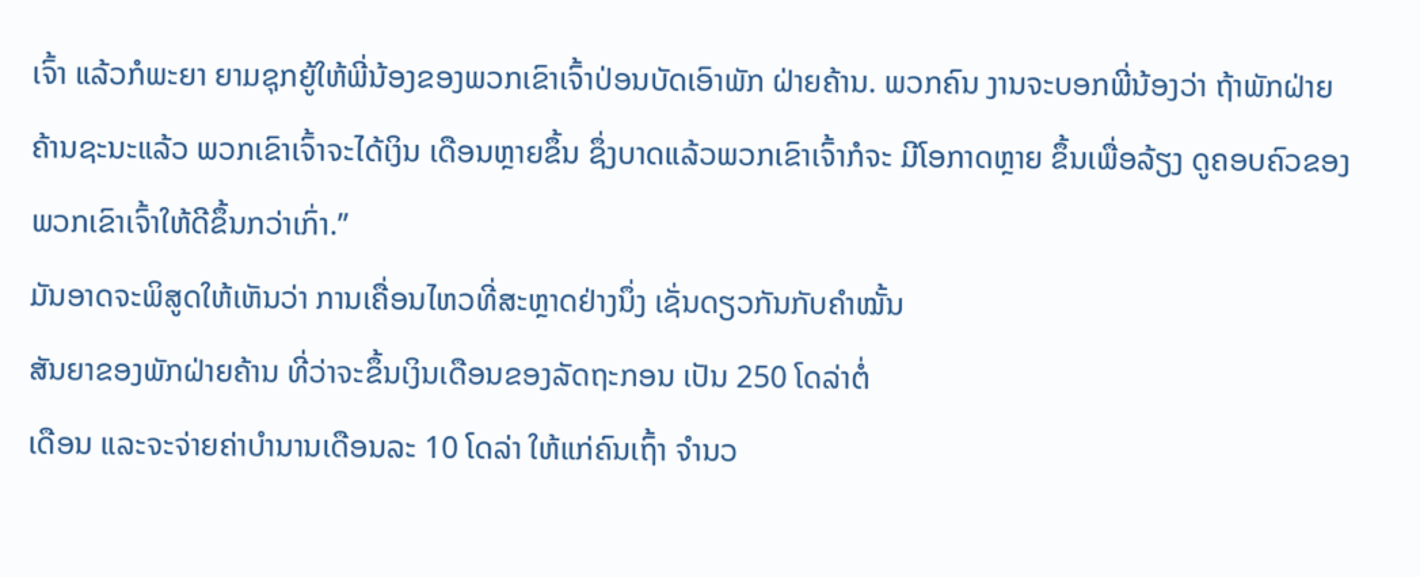ເຈົ້າ ແລ້ວກໍພະຍາ ຍາມຊຸກຍູ້ໃຫ້ພີ່ນ້ອງຂອງພວກເຂົາເຈົ້າປ່ອນບັດເອົາພັກ ຝ່າຍຄ້ານ. ພວກຄົນ ງານຈະບອກພີ່ນ້ອງວ່າ ຖ້າພັກຝ່າຍຄ້ານຊະນະແລ້ວ ພວກເຂົາເຈົ້າຈະໄດ້ເງິນ ເດືອນຫຼາຍຂຶ້ນ ຊຶ່ງບາດແລ້ວພວກເຂົາເຈົ້າກໍຈະ ມີໂອກາດຫຼາຍ ຂຶ້ນເພື່ອລ້ຽງ ດູຄອບຄົວຂອງພວກເຂົາເຈົ້າໃຫ້ດີຂຶ້ນກວ່າເກົ່າ.”
ມັນອາດຈະພິສູດໃຫ້ເຫັນວ່າ ການເຄື່ອນໄຫວທີ່ສະຫຼາດຢ່າງນຶ່ງ ເຊັ່ນດຽວກັນກັບຄໍາໝັ້ນ
ສັນຍາຂອງພັກຝ່າຍຄ້ານ ທີ່ວ່າຈະຂຶ້ນເງິນເດືອນຂອງລັດຖະກອນ ເປັນ 250 ໂດລ່າຕໍ່
ເດືອນ ແລະຈະຈ່າຍຄ່າບໍານານເດືອນລະ 10 ໂດລ່າ ໃຫ້ແກ່ຄົນເຖົ້າ ຈໍານວ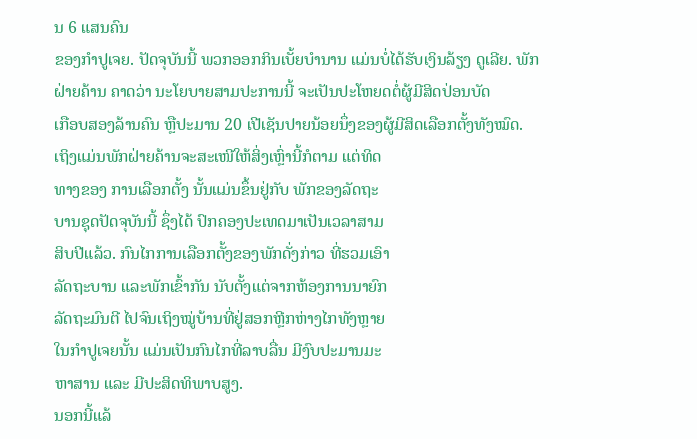ນ 6 ແສນຄົນ
ຂອງກໍາປູເຈຍ. ປັດຈຸບັນນີ້ ພວກອອກກິນເບັ້ຍບໍານານ ແມ່ນບໍ່ໄດ້ຮັບເງິນລ້ຽງ ດູເລີຍ. ພັກຝ່າຍຄ້ານ ຄາດວ່າ ນະໂຍບາຍສາມປະການນີ້ ຈະເປັນປະໂຫຍດຕໍ່ຜູ້ມີສິດປ່ອນບັດ
ເກືອບສອງລ້ານຄົນ ຫຼືປະມານ 20 ເປີເຊັນປາຍນ້ອຍນຶ່ງຂອງຜູ້ມີສິດເລືອກຕັ້ງທັງໝົດ.
ເຖິງແມ່ນພັກຝ່າຍຄ້ານຈະສະເໜີໃຫ້ສິ່ງເຫຼົ່ານີ້ກໍຕາມ ແຕ່ທິດ
ທາງຂອງ ການເລືອກຕັ້ງ ນັ້ນແມ່ນຂຶ້ນຢູ່ກັບ ພັກຂອງລັດຖະ
ບານຊຸດປັດຈຸບັນນີ້ ຊຶ່ງໄດ້ ປົກຄອງປະເທດມາເປັນເວລາສາມ
ສິບປີແລ້ວ. ກົນໄກການເລືອກຕັ້ງຂອງພັກດັ່ງກ່າວ ທີ່ຮວມເອົາ
ລັດຖະບານ ແລະພັກເຂົ້າກັນ ນັບຕັ້ງແຕ່ຈາກຫ້ອງການນາຍົກ
ລັດຖະມົນຕີ ໄປຈົນເຖິງໝູ່ບ້ານທີ່ຢູ່ສອກຫຼີກຫ່າງໄກທັງຫຼາຍ
ໃນກໍາປູເຈຍນັ້ນ ແມ່ນເປັນກົນໄກທີ່ລາບລື່ນ ມີງົບປະມານມະ
ຫາສານ ແລະ ມີປະສິດທິພາບສູງ.
ນອກນີ້ແລ້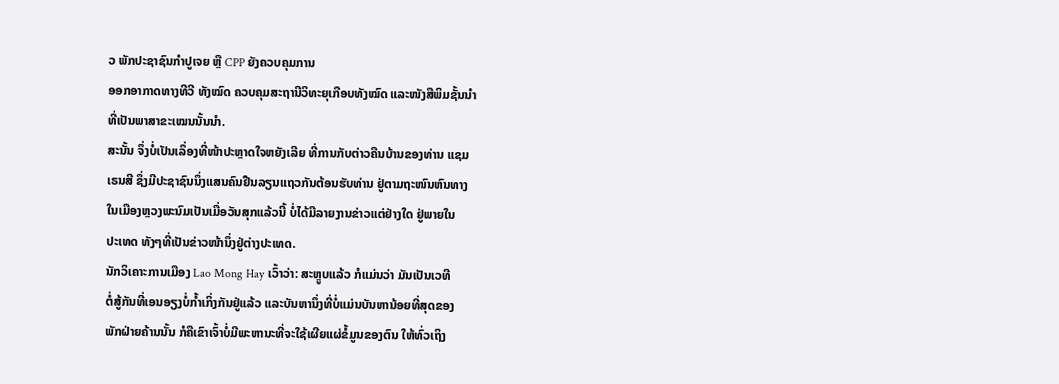ວ ພັກປະຊາຊົນກໍາປູເຈຍ ຫຼື CPP ຍັງຄວບຄຸມການ
ອອກອາກາດທາງທີວີ ທັງໝົດ ຄວບຄຸມສະຖານີວິທະຍຸເກືອບທັງໝົດ ແລະໜັງສືພິມຊັ້ນນໍາ
ທີ່ເປັນພາສາຂະເໝນນັ້ນນໍາ.
ສະນັ້ນ ຈຶ່ງບໍ່ເປັນເລຶ່ອງທີ່ໜ້າປະຫຼາດໃຈຫຍັງເລີຍ ທີ່ການກັບຕ່າວຄືນບ້ານຂອງທ່ານ ແຊມ
ເຣນສີ ຊຶ່ງມີປະຊາຊົນນຶ່ງແສນຄົນຢືນລຽນແຖວກັນຕ້ອນຮັບທ່ານ ຢູ່ຕາມຖະໜົນຫົນທາງ
ໃນເມືອງຫຼວງພະນົມເປັນເມື່ອວັນສຸກແລ້ວນີ້ ບໍ່ໄດ້ມີລາຍງານຂ່າວແຕ່ຢ່າງໃດ ຢູ່ພາຍໃນ
ປະເທດ ທັງໆທີ່ເປັນຂ່າວໜ້ານຶ່ງຢູ່ຕ່າງປະເທດ.
ນັກວິເຄາະການເມືອງ Lao Mong Hay ເວົ້າວ່າ: ສະຫຼູບແລ້ວ ກໍແມ່ນວ່າ ມັນເປັນເວທີ
ຕໍ່ສູ້ກັນທີ່ເອນອຽງບໍ່ກໍ້າເກິ່ງກັນຢູ່ແລ້ວ ແລະບັນຫານຶ່ງທີ່ບໍ່ແມ່ນບັນຫານ້ອຍທີ່ສຸດຂອງ
ພັກຝ່າຍຄ້ານນັ້ນ ກໍຄືເຂົາເຈົ້າບໍ່ມີພະຫານະທີ່ຈະໃຊ້ເຜີຍແຜ່ຂໍ້ມູນຂອງຕົນ ໃຫ້ທົ່ວເຖິງ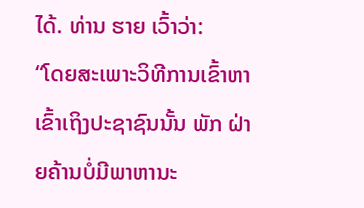ໄດ້. ທ່ານ ຮາຍ ເວົ້າວ່າ:
“ໂດຍສະເພາະວິທີການເຂົ້າຫາເຂົ້າເຖິງປະຊາຊົນນັ້ນ ພັກ ຝ່າຍຄ້ານບໍ່ມີພາຫານະ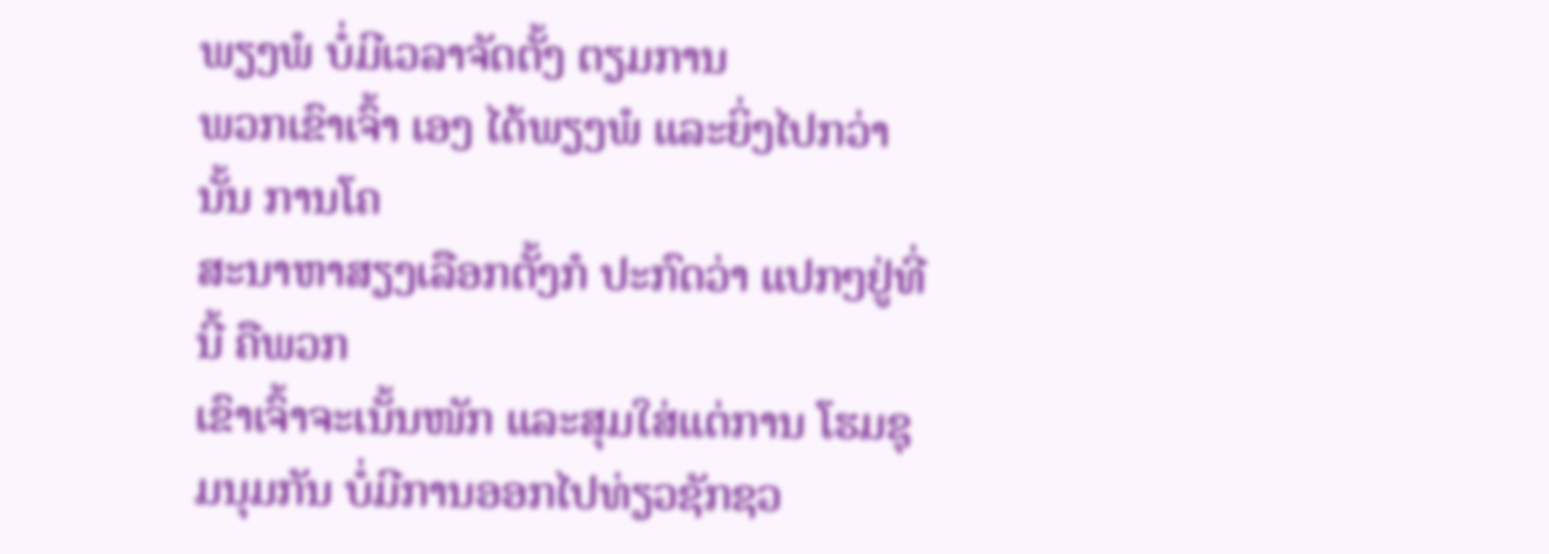ພຽງພໍ ບໍ່ມີເວລາຈັດຕັ້ງ ຕຽມການ
ພວກເຂົາເຈົ້າ ເອງ ໄດ້ພຽງພໍ ແລະຍິ່ງໄປກວ່ານັ້ນ ການໂຄ
ສະນາຫາສຽງເລືອກຕັ້ງກໍ ປະກົດວ່າ ແປກໆຢູ່ທີ່ນີ້ ຄືພວກ
ເຂົາເຈົ້າຈະເນັ້ນໜັກ ແລະສຸມໃສ່ແຕ່ການ ໂຮມຊຸມນຸມກັນ ບໍ່ມີການອອກໄປທ່ຽວຊັກຊວ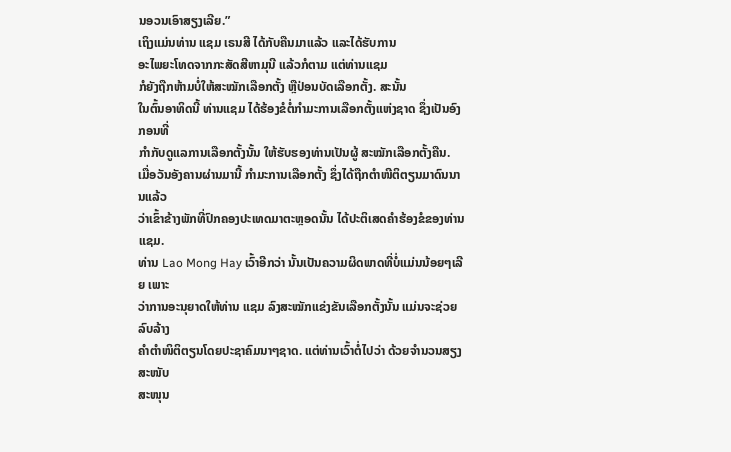ນອວນເອົາສຽງເລີຍ.”
ເຖິງແມ່ນທ່ານ ແຊມ ເຣນສີ ໄດ້ກັບຄືນມາແລ້ວ ແລະໄດ້ຮັບການ
ອະໄພຍະໂທດຈາກກະສັດສີຫາມຸນີ ແລ້ວກໍຕາມ ແຕ່ທ່ານແຊມ
ກໍຍັງຖືກຫ້າມບໍ່ໃຫ້ສະໝັກເລືອກຕັ້ງ ຫຼືປ່ອນບັດເລືອກຕັ້ງ. ສະນັ້ນ
ໃນຕົ້ນອາທິດນີ້ ທ່ານແຊມ ໄດ້ຮ້ອງຂໍຕໍ່ກໍາມະການເລືອກຕັ້ງແຫ່ງຊາດ ຊຶ່ງເປັນອົງກອນທີ່
ກໍາກັບດູແລການເລືອກຕັ້ງນັ້ນ ໃຫ້ຮັບຮອງທ່ານເປັນຜູ້ ສະໝັກເລືອກຕັ້ງຄືນ.
ເມື່ອວັນອັງຄານຜ່ານມານີ້ ກໍາມະການເລືອກຕັ້ງ ຊຶ່ງໄດ້ຖືກຕໍາໜີຕິຕຽນມາດົນນານແລ້ວ
ວ່າເຂົ້າຂ້າງພັກທີ່ປົກຄອງປະເທດມາຕະຫຼອດນັ້ນ ໄດ້ປະຕິເສດຄໍາຮ້ອງຂໍຂອງທ່ານແຊມ.
ທ່ານ Lao Mong Hay ເວົ້າອີກວ່າ ນັ້ນເປັນຄວາມຜິດພາດທີ່ບໍ່ແມ່ນນ້ອຍໆເລີຍ ເພາະ
ວ່າການອະນຸຍາດໃຫ້ທ່ານ ແຊມ ລົງສະໝັກແຂ່ງຂັນເລືອກຕັ້ງນັ້ນ ແມ່ນຈະຊ່ວຍລົບລ້າງ
ຄໍາຕໍາໜິຕິຕຽນໂດຍປະຊາຄົມນາໆຊາດ. ແຕ່ທ່ານເວົ້າຕໍ່ໄປວ່າ ດ້ວຍຈໍານວນສຽງສະໜັບ
ສະໜຸນ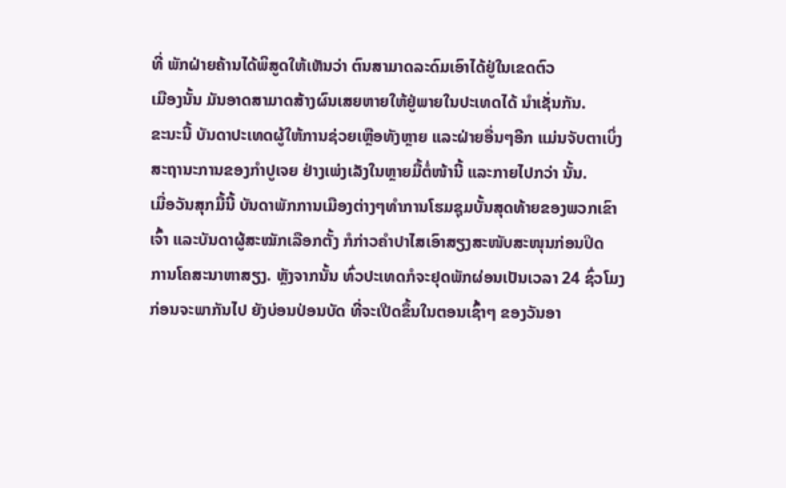ທີ່ ພັກຝ່າຍຄ້ານໄດ້ພິສູດໃຫ້ເຫັນວ່າ ຕົນສາມາດລະດົມເອົາໄດ້ຢູ່ໃນເຂດຕົວ
ເມືອງນັ້ນ ມັນອາດສາມາດສ້າງຜົນເສຍຫາຍໃຫ້ຢູ່ພາຍໃນປະເທດໄດ້ ນໍາເຊັ່ນກັນ.
ຂະນະນີ້ ບັນດາປະເທດຜູ້ໃຫ້ການຊ່ວຍເຫຼືອທັງຫຼາຍ ແລະຝ່າຍອື່ນໆອີກ ແມ່ນຈັບຕາເບິ່ງ
ສະຖານະການຂອງກໍາປູເຈຍ ຢ່າງເພ່ງເລັງໃນຫຼາຍມື້ຕໍ່ໜ້ານີ້ ແລະກາຍໄປກວ່າ ນັ້ນ.
ເມື່ອວັນສຸກມື້ນີ້ ບັນດາພັກການເມືອງຕ່າງໆທໍາການໂຮມຊຸມບັ້ນສຸດທ້າຍຂອງພວກເຂົາ
ເຈົ້າ ແລະບັນດາຜູ້ສະໝັກເລືອກຕັ້ງ ກໍກ່າວຄໍາປາໄສເອົາສຽງສະໜັບສະໜຸນກ່ອນປິດ
ການໂຄສະນາຫາສຽງ. ຫຼັງຈາກນັ້ນ ທົ່ວປະເທດກໍຈະຢຸດພັກຜ່ອນເປັນເວລາ 24 ຊົ່ວໂມງ
ກ່ອນຈະພາກັນໄປ ຍັງບ່ອນປ່ອນບັດ ທີ່ຈະເປີດຂຶ້ນໃນຕອນເຊົ້າໆ ຂອງວັນອາ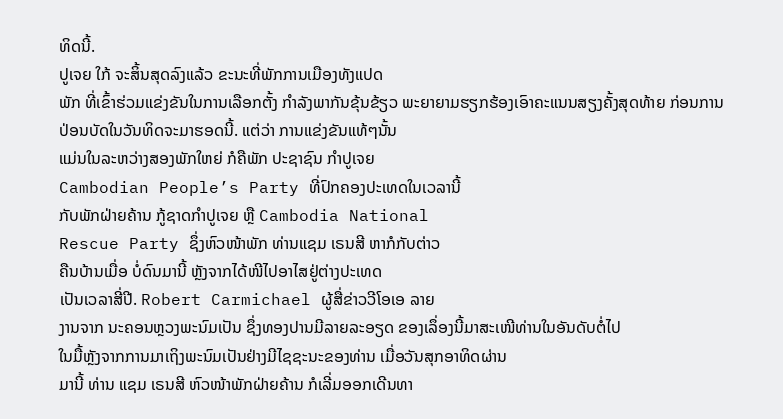ທິດນີ້.
ປູເຈຍ ໃກ້ ຈະສິ້ນສຸດລົງແລ້ວ ຂະນະທີ່ພັກການເມືອງທັງແປດ
ພັກ ທີ່ເຂົ້າຮ່ວມແຂ່ງຂັນໃນການເລືອກຕັ້ງ ກໍາລັງພາກັນຂຸ້ນຂ້ຽວ ພະຍາຍາມຮຽກຮ້ອງເອົາຄະແນນສຽງຄັ້ງສຸດທ້າຍ ກ່ອນການ
ປ່ອນບັດໃນວັນທິດຈະມາຮອດນີ້. ແຕ່ວ່າ ການແຂ່ງຂັນແທ້ໆນັ້ນ
ແມ່ນໃນລະຫວ່າງສອງພັກໃຫຍ່ ກໍຄືພັກ ປະຊາຊົນ ກໍາປູເຈຍ
Cambodian People’s Party ທີ່ປົກຄອງປະເທດໃນເວລານີ້
ກັບພັກຝ່າຍຄ້ານ ກູ້ຊາດກໍາປູເຈຍ ຫຼື Cambodia National
Rescue Party ຊຶ່ງຫົວໜ້າພັກ ທ່ານແຊມ ເຣນສີ ຫາກໍກັບຕ່າວ
ຄືນບ້ານເມື່ອ ບໍ່ດົນມານີ້ ຫຼັງຈາກໄດ້ໜີໄປອາໄສຢູ່ຕ່າງປະເທດ
ເປັນເວລາສີ່ປີ. Robert Carmichael ຜູ້ສື່ຂ່າວວີໂອເອ ລາຍ
ງານຈາກ ນະຄອນຫຼວງພະນົມເປັນ ຊຶ່ງທອງປານມີລາຍລະອຽດ ຂອງເລຶ່ອງນີ້ມາສະເໜີທ່ານໃນອັນດັບຕໍ່ໄປ
ໃນມື້ຫຼັງຈາກການມາເຖິງພະນົມເປັນຢ່າງມີໄຊຊະນະຂອງທ່ານ ເມື່ອວັນສຸກອາທິດຜ່ານ
ມານີ້ ທ່ານ ແຊມ ເຣນສີ ຫົວໜ້າພັກຝ່າຍຄ້ານ ກໍເລີ່ມອອກເດີນທາ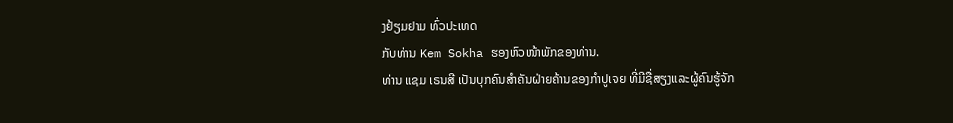ງຢ້ຽມຢາມ ທົ່ວປະເທດ
ກັບທ່ານ Kem Sokha ຮອງຫົວໜ້າພັກຂອງທ່ານ.
ທ່ານ ແຊມ ເຣນສີ ເປັນບຸກຄົນສໍາຄັນຝ່າຍຄ້ານຂອງກໍາປູເຈຍ ທີ່ມີຊື່ສຽງແລະຜູ້ຄົນຮູ້ຈັກ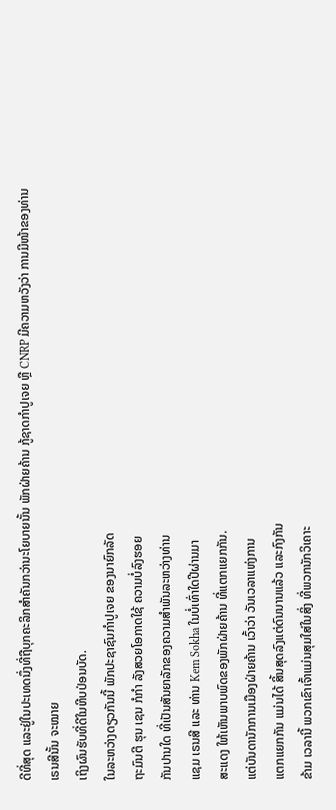ດີທີ່ສຸດ ແລະຢູ່ໃນປະເທດນຶ່ງທີ່ຖືບຸກຄະລິກສໍາຄັນກວ່ານະໂຍບາຍນັ້ນ ພັກຝ່າຍຄ້ານ ກູ້ຊາດກໍາປູເຈຍ ຫຼື CNRP ມີຄວາມຫວັງວ່າ ການມີໜ້າຂອງທ່ານເຣນສີນັ້ນ ຈະໝາຍ
ເຖິງຜົນຮັບທີ່ດີໃນຫີບປ່ອນບັດ.
ໃນລະຫວ່າງດຽວກັນນີ້ ພັກປະຊາຊົນກໍາປູເຈຍ ຂອງນາຍົກລັດ
ຖະມົນຕີ ຮຸນ ເຊນ ກໍກໍາ ລັງສວຍໂອກາດໃຊ້ ຄວາມບໍ່ລົງຮອຍ
ກັນປານໃດ ທີ່ເປັນສັນຍາລັກຂອງຄວາມສໍາພັນລະຫວ່າງທ່ານ
ແຊມ ເຣນສີ ແລະ ທ່ານ Kem Sokha ໃນບໍ່ເທົ່າໃດປີຜ່ານມາ
ສະແດງ ໃຫ້ເຫັນພາບພົດຂອງພັກຝ່າຍຄ້ານ ທີ່ແຕກແຍກກັນ.
ແຕ່ບັນດານັກການເມືອງຝ່າຍຄ້ານ ເວົ້າວ່າ ວັນເວລາແຫ່ງການ
ແຕກແຍກກັນ ແມ່ນໄດ້ ສິ້ນສຸດລົງແຕ່ດົນນານແລ້ວ ແລະກົງກັນ
ຂ້າມ ເວລານີ້ ພວກເຂົາເຈົ້າແມ່ນສຸມໃສ່ໃນສິ່ງ ທີ່ພວກນັກວິເຄາະ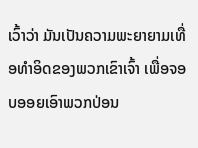ເວົ້າວ່າ ມັນເປັນຄວາມພະຍາຍາມເທື່ອທໍາອິດຂອງພວກເຂົາເຈົ້າ ເພື່ອຈອບອອຍເອົາພວກປ່ອນ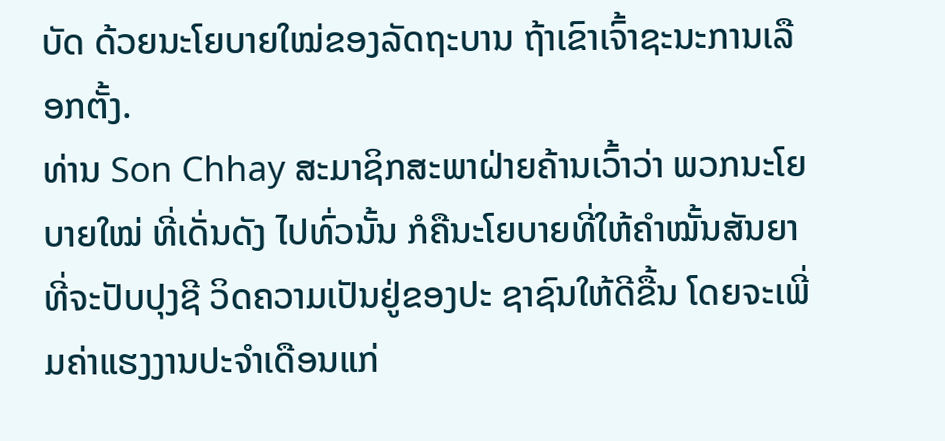ບັດ ດ້ວຍນະໂຍບາຍໃໝ່ຂອງລັດຖະບານ ຖ້າເຂົາເຈົ້າຊະນະການເລືອກຕັ້ງ.
ທ່ານ Son Chhay ສະມາຊິກສະພາຝ່າຍຄ້ານເວົ້າວ່າ ພວກນະໂຍບາຍໃໝ່ ທີ່ເດັ່ນດັງ ໄປທົ່ວນັ້ນ ກໍຄືນະໂຍບາຍທີ່ໃຫ້ຄໍາໝັ້ນສັນຍາທີ່ຈະປັບປຸງຊີ ວິດຄວາມເປັນຢູ່ຂອງປະ ຊາຊົນໃຫ້ດີຂື້ນ ໂດຍຈະເພີ່ມຄ່າແຮງງານປະຈໍາເດືອນແກ່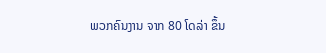ພວກຄົນງານ ຈາກ 80 ໂດລ່າ ຂຶ້ນ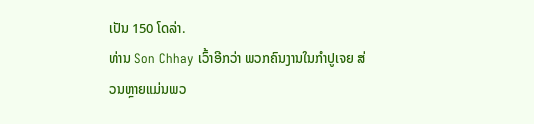ເປັນ 150 ໂດລ່າ.
ທ່ານ Son Chhay ເວົ້າອີກວ່າ ພວກຄົນງານໃນກໍາປູເຈຍ ສ່ວນຫຼາຍແມ່ນພວ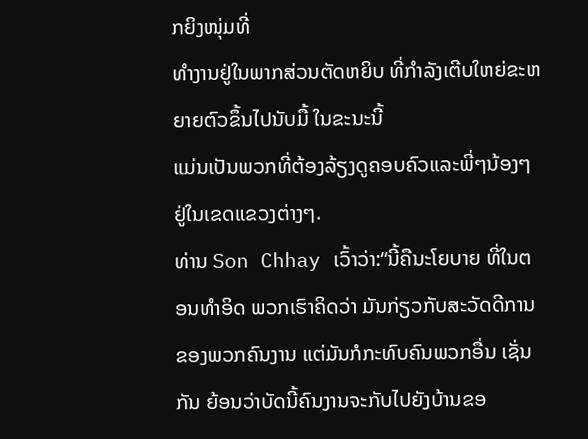ກຍິງໜຸ່ມທີ່
ທໍາງານຢູ່ໃນພາກສ່ວນຕັດຫຍິບ ທີ່ກໍາລັງເຕີບໃຫຍ່ຂະຫຍາຍຕົວຂຶ້ນໄປນັບມື້ ໃນຂະນະນີ້
ແມ່ນເປັນພວກທີ່ຕ້ອງລ້ຽງດູຄອບຄົວແລະພີ່ໆນ້ອງໆ ຢູ່ໃນເຂດແຂວງຕ່າງໆ.
ທ່ານ Son Chhay ເວົ້າວ່າ:“ນີ້ຄືນະໂຍບາຍ ທີ່ໃນຕອນທໍາອິດ ພວກເຮົາຄິດວ່າ ມັນກ່ຽວກັບສະວັດດີການຂອງພວກຄົນງານ ແຕ່ມັນກໍກະທົບຄົນພວກອື່ນ ເຊັ່ນ
ກັນ ຍ້ອນວ່າບັດນີ້ຄົນງານຈະກັບໄປຍັງບ້ານຂອ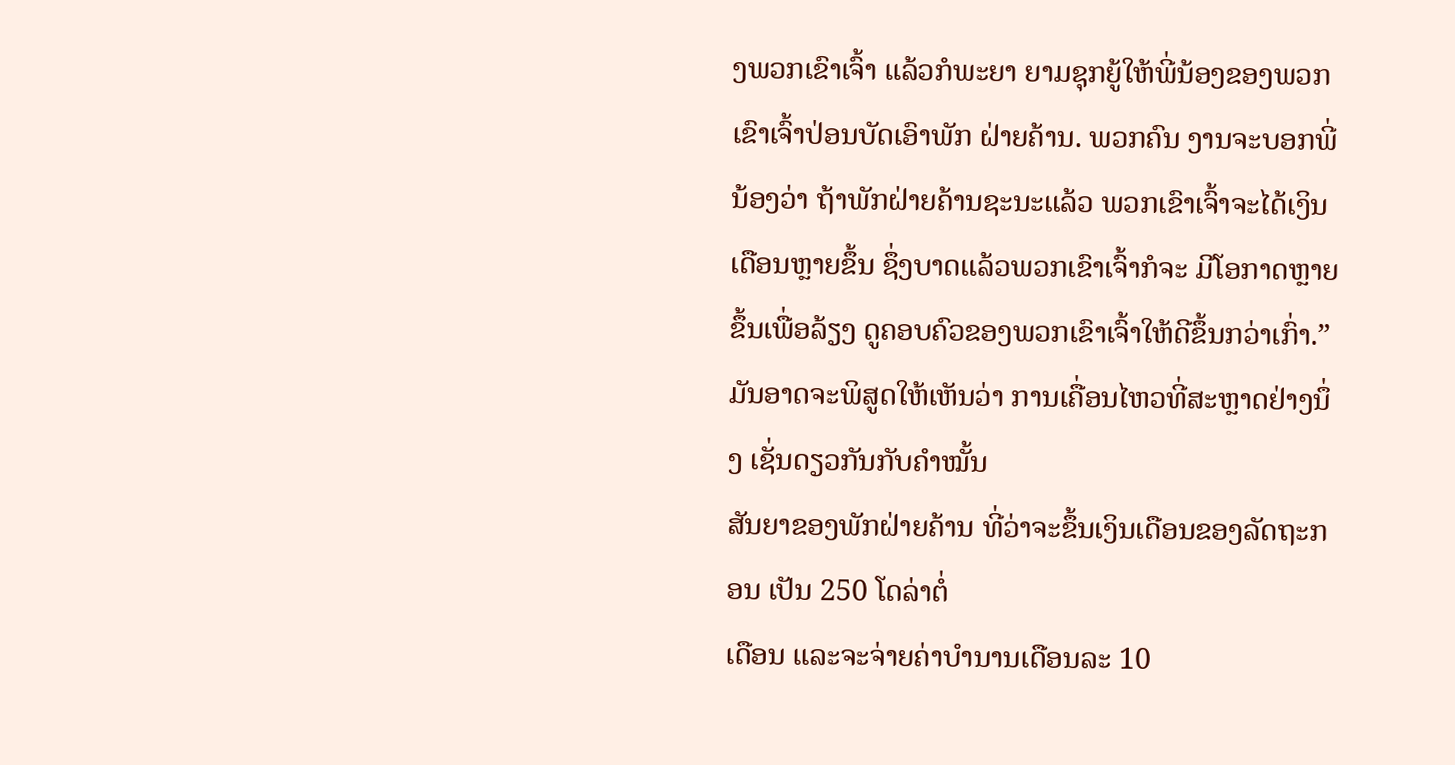ງພວກເຂົາເຈົ້າ ແລ້ວກໍພະຍາ ຍາມຊຸກຍູ້ໃຫ້ພີ່ນ້ອງຂອງພວກເຂົາເຈົ້າປ່ອນບັດເອົາພັກ ຝ່າຍຄ້ານ. ພວກຄົນ ງານຈະບອກພີ່ນ້ອງວ່າ ຖ້າພັກຝ່າຍຄ້ານຊະນະແລ້ວ ພວກເຂົາເຈົ້າຈະໄດ້ເງິນ ເດືອນຫຼາຍຂຶ້ນ ຊຶ່ງບາດແລ້ວພວກເຂົາເຈົ້າກໍຈະ ມີໂອກາດຫຼາຍ ຂຶ້ນເພື່ອລ້ຽງ ດູຄອບຄົວຂອງພວກເຂົາເຈົ້າໃຫ້ດີຂຶ້ນກວ່າເກົ່າ.”
ມັນອາດຈະພິສູດໃຫ້ເຫັນວ່າ ການເຄື່ອນໄຫວທີ່ສະຫຼາດຢ່າງນຶ່ງ ເຊັ່ນດຽວກັນກັບຄໍາໝັ້ນ
ສັນຍາຂອງພັກຝ່າຍຄ້ານ ທີ່ວ່າຈະຂຶ້ນເງິນເດືອນຂອງລັດຖະກອນ ເປັນ 250 ໂດລ່າຕໍ່
ເດືອນ ແລະຈະຈ່າຍຄ່າບໍານານເດືອນລະ 10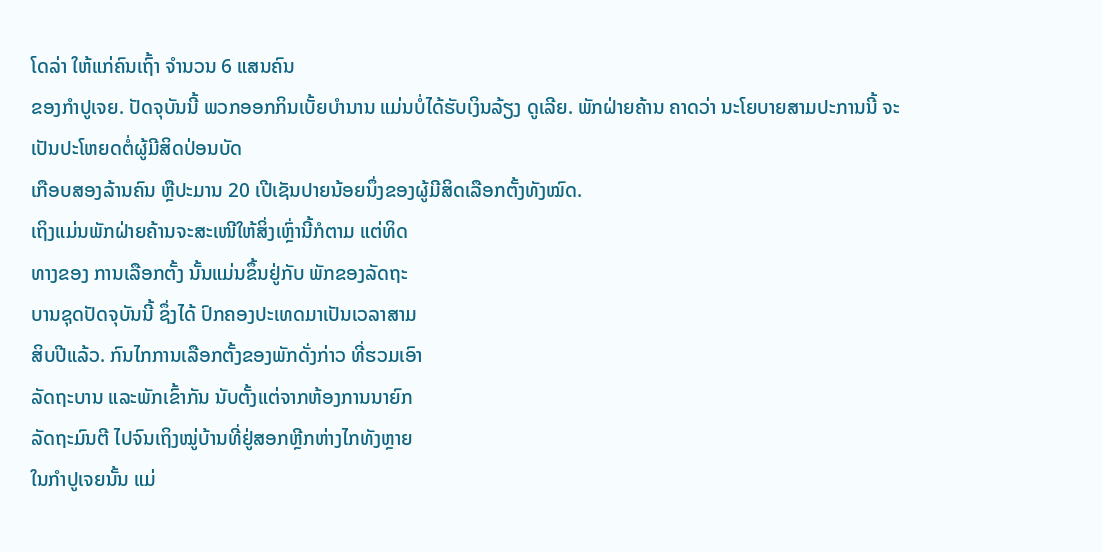ໂດລ່າ ໃຫ້ແກ່ຄົນເຖົ້າ ຈໍານວນ 6 ແສນຄົນ
ຂອງກໍາປູເຈຍ. ປັດຈຸບັນນີ້ ພວກອອກກິນເບັ້ຍບໍານານ ແມ່ນບໍ່ໄດ້ຮັບເງິນລ້ຽງ ດູເລີຍ. ພັກຝ່າຍຄ້ານ ຄາດວ່າ ນະໂຍບາຍສາມປະການນີ້ ຈະເປັນປະໂຫຍດຕໍ່ຜູ້ມີສິດປ່ອນບັດ
ເກືອບສອງລ້ານຄົນ ຫຼືປະມານ 20 ເປີເຊັນປາຍນ້ອຍນຶ່ງຂອງຜູ້ມີສິດເລືອກຕັ້ງທັງໝົດ.
ເຖິງແມ່ນພັກຝ່າຍຄ້ານຈະສະເໜີໃຫ້ສິ່ງເຫຼົ່ານີ້ກໍຕາມ ແຕ່ທິດ
ທາງຂອງ ການເລືອກຕັ້ງ ນັ້ນແມ່ນຂຶ້ນຢູ່ກັບ ພັກຂອງລັດຖະ
ບານຊຸດປັດຈຸບັນນີ້ ຊຶ່ງໄດ້ ປົກຄອງປະເທດມາເປັນເວລາສາມ
ສິບປີແລ້ວ. ກົນໄກການເລືອກຕັ້ງຂອງພັກດັ່ງກ່າວ ທີ່ຮວມເອົາ
ລັດຖະບານ ແລະພັກເຂົ້າກັນ ນັບຕັ້ງແຕ່ຈາກຫ້ອງການນາຍົກ
ລັດຖະມົນຕີ ໄປຈົນເຖິງໝູ່ບ້ານທີ່ຢູ່ສອກຫຼີກຫ່າງໄກທັງຫຼາຍ
ໃນກໍາປູເຈຍນັ້ນ ແມ່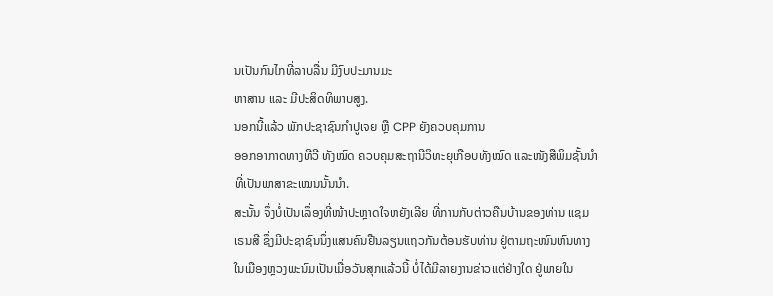ນເປັນກົນໄກທີ່ລາບລື່ນ ມີງົບປະມານມະ
ຫາສານ ແລະ ມີປະສິດທິພາບສູງ.
ນອກນີ້ແລ້ວ ພັກປະຊາຊົນກໍາປູເຈຍ ຫຼື CPP ຍັງຄວບຄຸມການ
ອອກອາກາດທາງທີວີ ທັງໝົດ ຄວບຄຸມສະຖານີວິທະຍຸເກືອບທັງໝົດ ແລະໜັງສືພິມຊັ້ນນໍາ
ທີ່ເປັນພາສາຂະເໝນນັ້ນນໍາ.
ສະນັ້ນ ຈຶ່ງບໍ່ເປັນເລຶ່ອງທີ່ໜ້າປະຫຼາດໃຈຫຍັງເລີຍ ທີ່ການກັບຕ່າວຄືນບ້ານຂອງທ່ານ ແຊມ
ເຣນສີ ຊຶ່ງມີປະຊາຊົນນຶ່ງແສນຄົນຢືນລຽນແຖວກັນຕ້ອນຮັບທ່ານ ຢູ່ຕາມຖະໜົນຫົນທາງ
ໃນເມືອງຫຼວງພະນົມເປັນເມື່ອວັນສຸກແລ້ວນີ້ ບໍ່ໄດ້ມີລາຍງານຂ່າວແຕ່ຢ່າງໃດ ຢູ່ພາຍໃນ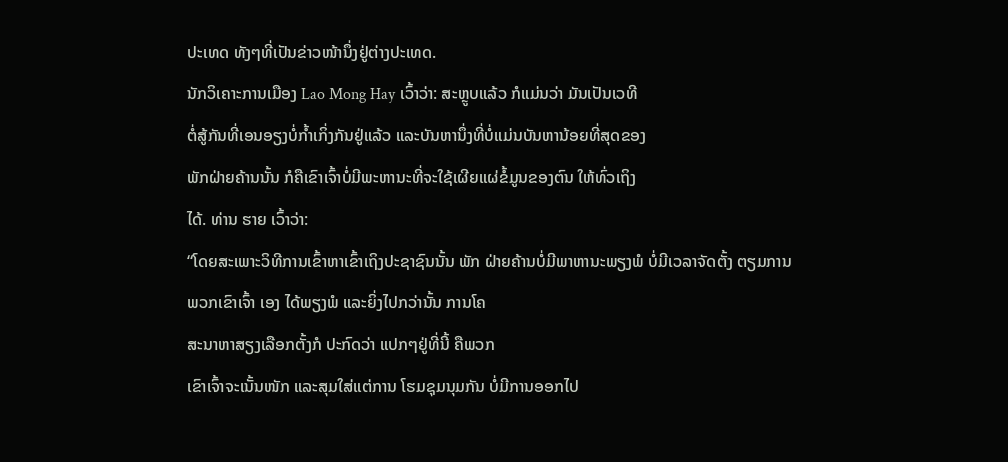ປະເທດ ທັງໆທີ່ເປັນຂ່າວໜ້ານຶ່ງຢູ່ຕ່າງປະເທດ.
ນັກວິເຄາະການເມືອງ Lao Mong Hay ເວົ້າວ່າ: ສະຫຼູບແລ້ວ ກໍແມ່ນວ່າ ມັນເປັນເວທີ
ຕໍ່ສູ້ກັນທີ່ເອນອຽງບໍ່ກໍ້າເກິ່ງກັນຢູ່ແລ້ວ ແລະບັນຫານຶ່ງທີ່ບໍ່ແມ່ນບັນຫານ້ອຍທີ່ສຸດຂອງ
ພັກຝ່າຍຄ້ານນັ້ນ ກໍຄືເຂົາເຈົ້າບໍ່ມີພະຫານະທີ່ຈະໃຊ້ເຜີຍແຜ່ຂໍ້ມູນຂອງຕົນ ໃຫ້ທົ່ວເຖິງ
ໄດ້. ທ່ານ ຮາຍ ເວົ້າວ່າ:
“ໂດຍສະເພາະວິທີການເຂົ້າຫາເຂົ້າເຖິງປະຊາຊົນນັ້ນ ພັກ ຝ່າຍຄ້ານບໍ່ມີພາຫານະພຽງພໍ ບໍ່ມີເວລາຈັດຕັ້ງ ຕຽມການ
ພວກເຂົາເຈົ້າ ເອງ ໄດ້ພຽງພໍ ແລະຍິ່ງໄປກວ່ານັ້ນ ການໂຄ
ສະນາຫາສຽງເລືອກຕັ້ງກໍ ປະກົດວ່າ ແປກໆຢູ່ທີ່ນີ້ ຄືພວກ
ເຂົາເຈົ້າຈະເນັ້ນໜັກ ແລະສຸມໃສ່ແຕ່ການ ໂຮມຊຸມນຸມກັນ ບໍ່ມີການອອກໄປ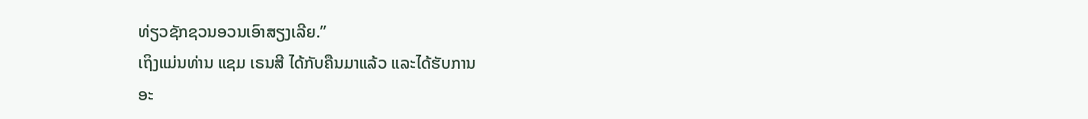ທ່ຽວຊັກຊວນອວນເອົາສຽງເລີຍ.”
ເຖິງແມ່ນທ່ານ ແຊມ ເຣນສີ ໄດ້ກັບຄືນມາແລ້ວ ແລະໄດ້ຮັບການ
ອະ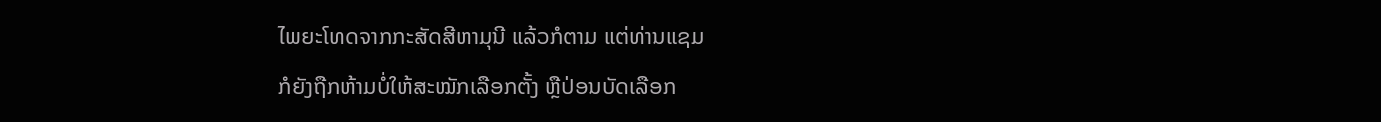ໄພຍະໂທດຈາກກະສັດສີຫາມຸນີ ແລ້ວກໍຕາມ ແຕ່ທ່ານແຊມ
ກໍຍັງຖືກຫ້າມບໍ່ໃຫ້ສະໝັກເລືອກຕັ້ງ ຫຼືປ່ອນບັດເລືອກ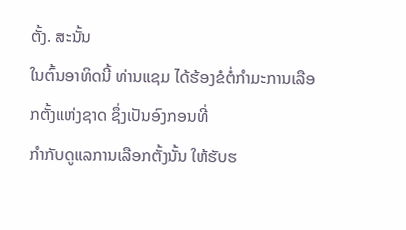ຕັ້ງ. ສະນັ້ນ
ໃນຕົ້ນອາທິດນີ້ ທ່ານແຊມ ໄດ້ຮ້ອງຂໍຕໍ່ກໍາມະການເລືອກຕັ້ງແຫ່ງຊາດ ຊຶ່ງເປັນອົງກອນທີ່
ກໍາກັບດູແລການເລືອກຕັ້ງນັ້ນ ໃຫ້ຮັບຮ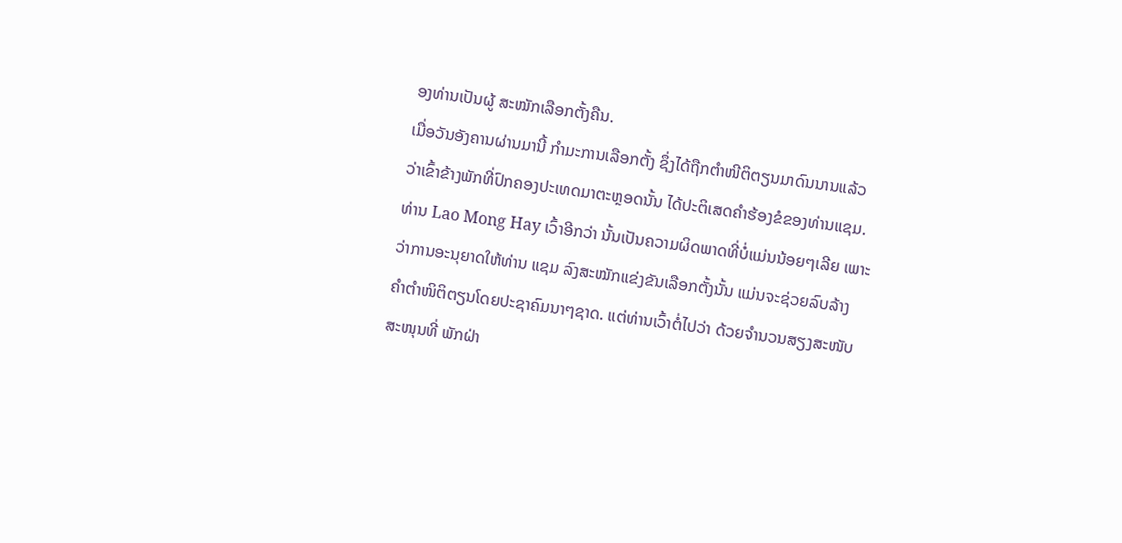ອງທ່ານເປັນຜູ້ ສະໝັກເລືອກຕັ້ງຄືນ.
ເມື່ອວັນອັງຄານຜ່ານມານີ້ ກໍາມະການເລືອກຕັ້ງ ຊຶ່ງໄດ້ຖືກຕໍາໜີຕິຕຽນມາດົນນານແລ້ວ
ວ່າເຂົ້າຂ້າງພັກທີ່ປົກຄອງປະເທດມາຕະຫຼອດນັ້ນ ໄດ້ປະຕິເສດຄໍາຮ້ອງຂໍຂອງທ່ານແຊມ.
ທ່ານ Lao Mong Hay ເວົ້າອີກວ່າ ນັ້ນເປັນຄວາມຜິດພາດທີ່ບໍ່ແມ່ນນ້ອຍໆເລີຍ ເພາະ
ວ່າການອະນຸຍາດໃຫ້ທ່ານ ແຊມ ລົງສະໝັກແຂ່ງຂັນເລືອກຕັ້ງນັ້ນ ແມ່ນຈະຊ່ວຍລົບລ້າງ
ຄໍາຕໍາໜິຕິຕຽນໂດຍປະຊາຄົມນາໆຊາດ. ແຕ່ທ່ານເວົ້າຕໍ່ໄປວ່າ ດ້ວຍຈໍານວນສຽງສະໜັບ
ສະໜຸນທີ່ ພັກຝ່າ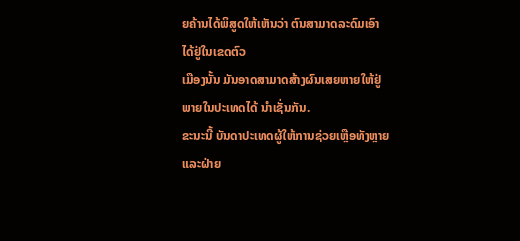ຍຄ້ານໄດ້ພິສູດໃຫ້ເຫັນວ່າ ຕົນສາມາດລະດົມເອົາໄດ້ຢູ່ໃນເຂດຕົວ
ເມືອງນັ້ນ ມັນອາດສາມາດສ້າງຜົນເສຍຫາຍໃຫ້ຢູ່ພາຍໃນປະເທດໄດ້ ນໍາເຊັ່ນກັນ.
ຂະນະນີ້ ບັນດາປະເທດຜູ້ໃຫ້ການຊ່ວຍເຫຼືອທັງຫຼາຍ ແລະຝ່າຍ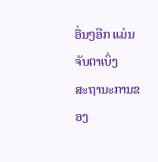ອື່ນໆອີກ ແມ່ນຈັບຕາເບິ່ງ
ສະຖານະການຂອງ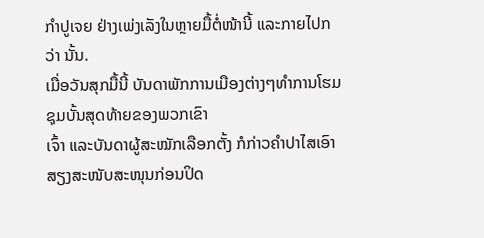ກໍາປູເຈຍ ຢ່າງເພ່ງເລັງໃນຫຼາຍມື້ຕໍ່ໜ້ານີ້ ແລະກາຍໄປກວ່າ ນັ້ນ.
ເມື່ອວັນສຸກມື້ນີ້ ບັນດາພັກການເມືອງຕ່າງໆທໍາການໂຮມຊຸມບັ້ນສຸດທ້າຍຂອງພວກເຂົາ
ເຈົ້າ ແລະບັນດາຜູ້ສະໝັກເລືອກຕັ້ງ ກໍກ່າວຄໍາປາໄສເອົາສຽງສະໜັບສະໜຸນກ່ອນປິດ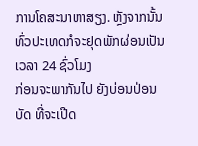ການໂຄສະນາຫາສຽງ. ຫຼັງຈາກນັ້ນ ທົ່ວປະເທດກໍຈະຢຸດພັກຜ່ອນເປັນເວລາ 24 ຊົ່ວໂມງ
ກ່ອນຈະພາກັນໄປ ຍັງບ່ອນປ່ອນບັດ ທີ່ຈະເປີດ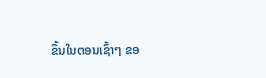ຂຶ້ນໃນຕອນເຊົ້າໆ ຂອ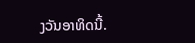ງວັນອາທິດນີ້.